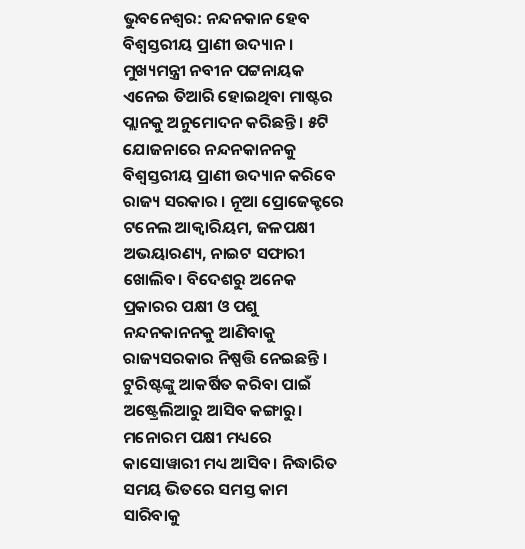ଭୁବନେଶ୍ୱର: ନନ୍ଦନକାନ ହେବ ବିଶ୍ୱସ୍ତରୀୟ ପ୍ରାଣୀ ଉଦ୍ୟାନ । ମୁଖ୍ୟମନ୍ତ୍ରୀ ନବୀନ ପଟ୍ଟନାୟକ ଏନେଇ ତିଆରି ହୋଇଥିବା ମାଷ୍ଟର ପ୍ଲାନକୁ ଅନୁମୋଦନ କରିଛନ୍ତି । ୫ଟି ଯୋଜନାରେ ନନ୍ଦନକାନନକୁ ବିଶ୍ୱସ୍ତରୀୟ ପ୍ରାଣୀ ଉଦ୍ୟାନ କରିବେ ରାଜ୍ୟ ସରକାର । ନୂଆ ପ୍ରୋଜେକ୍ଟରେ ଟନେଲ ଆକ୍ବାରିୟମ, ଜଳପକ୍ଷୀ ଅଭୟାରଣ୍ୟ, ନାଇଟ ସଫାରୀ ଖୋଲିବ। ବିଦେଶରୁ ଅନେକ ପ୍ରକାରର ପକ୍ଷୀ ଓ ପଶୁ ନନ୍ଦନକାନନକୁ ଆଣିବାକୁ ରାଜ୍ୟସରକାର ନିଷ୍ପତ୍ତି ନେଇଛନ୍ତି । ଟୁରିଷ୍ଟଙ୍କୁ ଆକର୍ଷିତ କରିବା ପାଇଁ ଅଷ୍ଟ୍ରେଲିଆରୁ ଆସିବ କଙ୍ଗାରୁ। ମନୋରମ ପକ୍ଷୀ ମଧ୍ୟରେ କାସୋୱାରୀ ମଧ୍ୟ ଆସିବ। ନିଦ୍ଧାରିତ ସମୟ ଭିତରେ ସମସ୍ତ କାମ ସାରିବାକୁ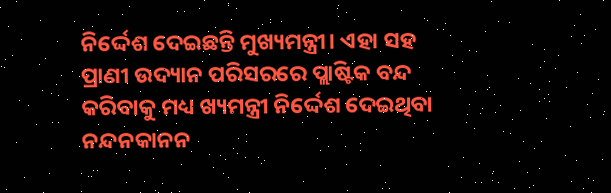ନିର୍ଦ୍ଦେଶ ଦେଇଛନ୍ତି ମୁଖ୍ୟମନ୍ତ୍ରୀ। ଏହା ସହ ପ୍ରାଣୀ ଉଦ୍ୟାନ ପରିସରରେ ପ୍ଲାଷ୍ଟିକ ବନ୍ଦ କରିବାକୁ ମଧ୍ୟ ଖ୍ୟମନ୍ତ୍ରୀ ନିର୍ଦ୍ଦେଶ ଦେଇଥିବା ନନ୍ଦନକାନନ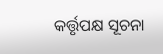କର୍ତ୍ତୃପକ୍ଷ ସୂଚନା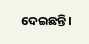ଦେଇଛନ୍ତି।